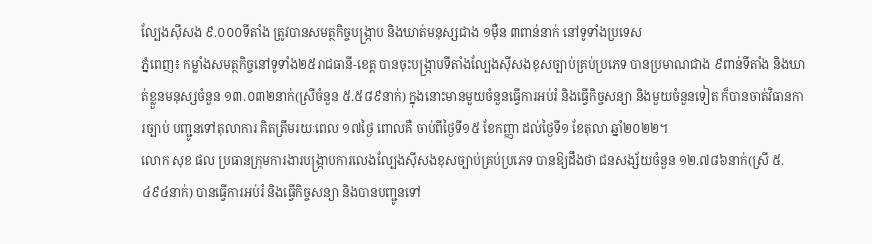ល្បែងស៊ីសង ៩.០០០ទីតាំង ត្រូវបានសមត្ថកិច្ចបង្ក្រាប និងឃាត់មនុស្សជាង ១ម៉ឺន ៣ពាន់នាក់ នៅទូទាំងប្រទេស
ភ្នំពេញ៖ កម្លាំងសមត្ថកិច្ចនៅទូទាំង២៥រាជធានី-ខេត្ត បានចុះបង្ក្រាបទីតាំងល្បែងស៊ីសងខុសច្បាប់គ្រប់ប្រភេទ បានប្រមាណជាង ៩ពាន់ទីតាំង និងឃាត់ខ្លួនមនុស្សចំនួន ១៣.០៣២នាក់(ស្រីចំនួន ៥.៥៨៩នាក់) ក្នុងនោះមានមួយចំនួនធ្វើការអប់រំ និងធ្វើកិច្ចសន្យា និងមួយចំនួនទៀត ក៏បានចាត់វិធានការច្បាប់ បញ្ជូនទៅតុលាការ គិតត្រឹមរយៈពេល ១៧ថ្ងៃ ពោលគឺ ចាប់ពីថ្ងៃទី១៥ ខែកញ្ញា ដល់ថ្ងៃទី១ ខែតុលា ឆ្នាំ២០២២។
លោក សុខ ផល ប្រធានក្រុមការងារបង្ក្រាបការលេងល្បែងស៊ីសងខុសច្បាប់គ្រប់ប្រភេទ បានឱ្យដឹងថា ជនសង្ស័យចំនួន ១២.៧៨៦នាក់(ស្រី ៥.៤៩៤នាក់) បានធ្វើការអប់រំ និងធ្វើកិច្ចសន្យា និងបានបញ្ជូនទៅ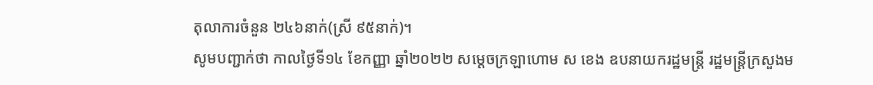តុលាការចំនួន ២៤៦នាក់(ស្រី ៩៥នាក់)។
សូមបញ្ជាក់ថា កាលថ្ងៃទី១៤ ខែកញ្ញា ឆ្នាំ២០២២ សម្តេចក្រឡាហោម ស ខេង ឧបនាយករដ្ឋមន្ត្រី រដ្ឋមន្ត្រីក្រសួងម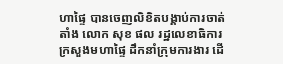ហាផ្ទៃ បានចេញលិខិតបង្គាប់ការចាត់តាំង លោក សុខ ផល រដ្ឋលេខាធិការក្រសួងមហាផ្ទៃ ដឹកនាំក្រុមការងារ ដើ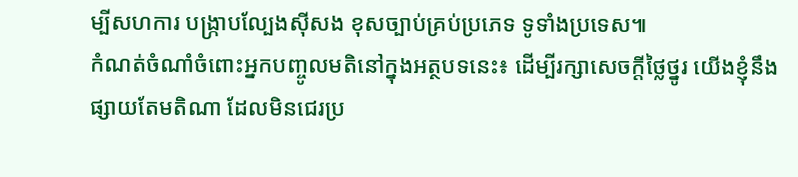ម្បីសហការ បង្ក្រាបល្បែងស៊ីសង ខុសច្បាប់គ្រប់ប្រភេទ ទូទាំងប្រទេស៕
កំណត់ចំណាំចំពោះអ្នកបញ្ចូលមតិនៅក្នុងអត្ថបទនេះ៖ ដើម្បីរក្សាសេចក្ដីថ្លៃថ្នូរ យើងខ្ញុំនឹងផ្សាយតែមតិណា ដែលមិនជេរប្រ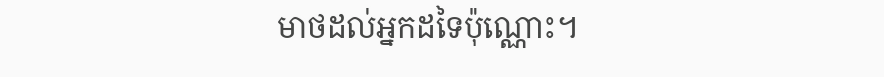មាថដល់អ្នកដទៃប៉ុណ្ណោះ។